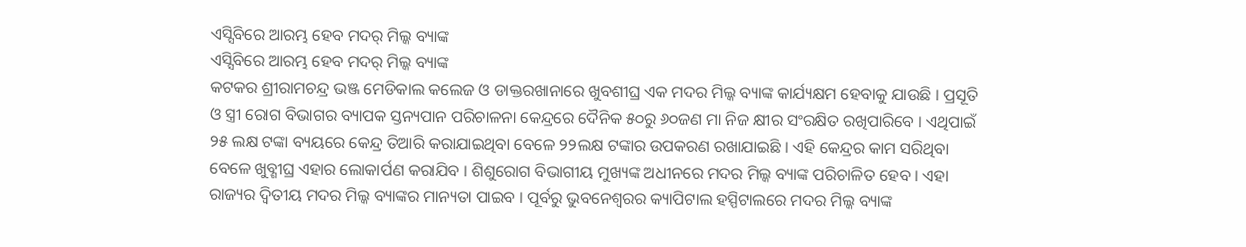ଏସ୍ସିବିରେ ଆରମ୍ଭ ହେବ ମଦର୍ ମିଲ୍କ ବ୍ୟାଙ୍କ
ଏସ୍ସିବିରେ ଆରମ୍ଭ ହେବ ମଦର୍ ମିଲ୍କ ବ୍ୟାଙ୍କ
କଟକର ଶ୍ରୀରାମଚନ୍ଦ୍ର ଭଞ୍ଜ ମେଡିକାଲ କଲେଜ ଓ ଡାକ୍ତରଖାନାରେ ଖୁବଶୀଘ୍ର ଏକ ମଦର ମିଲ୍କ ବ୍ୟାଙ୍କ କାର୍ଯ୍ୟକ୍ଷମ ହେବାକୁ ଯାଉଛି । ପ୍ରସୂତି ଓ ସ୍ତ୍ରୀ ରୋଗ ବିଭାଗର ବ୍ୟାପକ ସ୍ତନ୍ୟପାନ ପରିଚାଳନା କେନ୍ଦ୍ରରେ ଦୈନିକ ୫୦ରୁ ୬୦ଜଣ ମା ନିଜ କ୍ଷୀର ସଂରକ୍ଷିତ ରଖିପାରିବେ । ଏଥିପାଇଁ ୨୫ ଲକ୍ଷ ଟଙ୍କା ବ୍ୟୟରେ କେନ୍ଦ୍ର ତିଆରି କରାଯାଇଥିବା ବେଳେ ୨୨ଲକ୍ଷ ଟଙ୍କାର ଉପକରଣ ରଖାଯାଇଛି । ଏହି କେନ୍ଦ୍ରର କାମ ସରିଥିବା ବେଳେ ଖୁବ୍ଶୀଘ୍ର ଏହାର ଲୋକାର୍ପଣ କରାଯିବ । ଶିଶୁରୋଗ ବିଭାଗୀୟ ମୁଖ୍ୟଙ୍କ ଅଧୀନରେ ମଦର ମିଲ୍କ ବ୍ୟାଙ୍କ ପରିଚାଳିତ ହେବ । ଏହା ରାଜ୍ୟର ଦ୍ୱିତୀୟ ମଦର ମିଲ୍କ ବ୍ୟାଙ୍କର ମାନ୍ୟତା ପାଇବ । ପୂର୍ବରୁ ଭୁବନେଶ୍ୱରର କ୍ୟାପିଟାଲ ହସ୍ପିଟାଲରେ ମଦର ମିଲ୍କ ବ୍ୟାଙ୍କ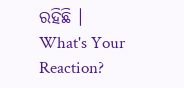ରହିଛି ।
What's Your Reaction?